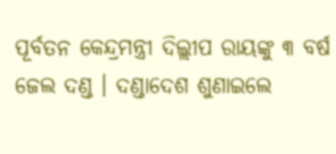ପୂର୍ବତନ କେନ୍ଦ୍ରମନ୍ତ୍ରୀ ଦିଲ୍ଲୀପ ରାୟଙ୍କୁ ୩ ବର୍ଷ ଜେଲ ଦଣ୍ଡ । ଦଣ୍ଡାଦେଶ ଶୁଣାଇଲେ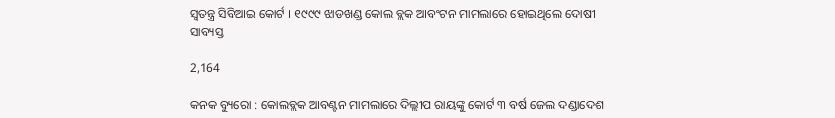ସ୍ୱତନ୍ତ୍ର ସିବିଆଇ କୋର୍ଟ । ୧୯୯୯ ଝାଡଖଣ୍ଡ କୋଲ ବ୍ଲକ ଆବଂଟନ ମାମଲାରେ ହୋଇଥିଲେ ଦୋଷୀ ସାବ୍ୟସ୍ତ

2,164

କନକ ବ୍ୟୁରୋ : କୋଲବ୍ଲକ ଆବଣ୍ଟନ ମାମଲାରେ ଦିଲ୍ଲୀପ ରାୟଙ୍କୁ କୋର୍ଟ ୩ ବର୍ଷ ଜେଲ ଦଣ୍ଡାଦେଶ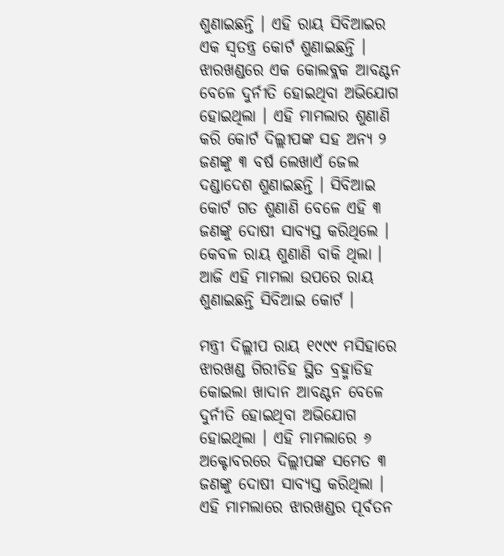ଶୁଣାଇଛନ୍ତି । ଏହି ରାୟ ସିବିଆଇର ଏକ ସ୍ୱତନ୍ତ୍ର କୋର୍ଟ ଶୁଣାଇଛନ୍ତି । ଝାରଖଣ୍ଡରେ ଏକ କୋଲବ୍ଲକ ଆବଣ୍ଟନ ବେଳେ ଦୁର୍ନୀତି ହୋଇଥିବା ଅଭିଯୋଗ ହୋଇଥିଲା । ଏହି ମାମଲାର ଶୁଣାଣି କରି କୋର୍ଟ ଦିଲ୍ଲୀପଙ୍କ ସହ ଅନ୍ୟ ୨ ଜଣଙ୍କୁ ୩ ବର୍ଷ ଲେଖାଏଁ ଜେଲ ଦଣ୍ଡାଦେଶ ଶୁଣାଇଛନ୍ତି । ସିବିଆଇ କୋର୍ଟ ଗତ ଶୁଣାଣି ବେଳେ ଏହି ୩ ଜଣଙ୍କୁ ଦୋଷୀ ସାବ୍ୟସ୍ତ କରିଥିଲେ । କେବଳ ରାୟ ଶୁଣାଣି ବାକି ଥିଲା । ଆଜି ଏହି ମାମଲା ଉପରେ ରାୟ ଶୁଣାଇଛନ୍ତି ସିବିଆଇ କୋର୍ଟ ।

ମନ୍ତ୍ରୀ ଦିଲ୍ଲୀପ ରାୟ ୧୯୯୯ ମସିହାରେ ଝାରଖଣ୍ଡ ଗିରୀଡିହ ସ୍ଥିତ ବ୍ରହ୍ମାଡିହ କୋଇଲା ଖାଦାନ ଆବଣ୍ଟନ ବେଳେ ଦୁର୍ନୀତି ହୋଇଥିବା ଅଭିଯୋଗ ହୋଇଥିଲା । ଏହି ମାମଲାରେ ୬ ଅକ୍ଟୋବରରେ ଦିଲ୍ଲୀପଙ୍କ ସମେତ ୩ ଜଣଙ୍କୁ ଦୋଷୀ ସାବ୍ୟସ୍ତ କରିଥିଲା । ଏହି ମାମଲାରେ ଝାରଖଣ୍ଡର ପୂର୍ବତନ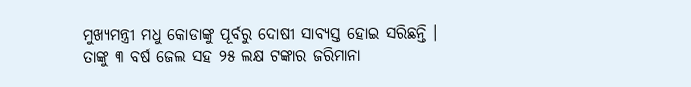ମୁଖ୍ୟମନ୍ତ୍ରୀ ମଧୁ କୋଡାଙ୍କୁ ପୂର୍ବରୁ ଦୋଷୀ ସାବ୍ୟସ୍ତ ହୋଇ ସରିଛନ୍ତି । ତାଙ୍କୁ ୩ ବର୍ଷ ଜେଲ ସହ ୨୫ ଲକ୍ଷ ଟଙ୍କାର ଜରିମାନା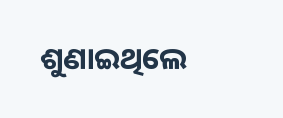ଶୁଣାଇଥିଲେ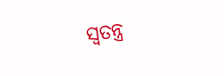ସ୍ୱତନ୍ତ୍ର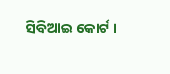ସିବିଆଇ କୋର୍ଟ ।